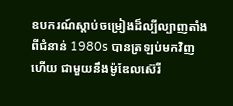ឧបករណ៍ស្ដាប់ចម្រៀងដ៏ល្បីល្បាញតាំងពីជំនាន់ 1980s បានត្រឡប់មកវិញហើយ ជាមួយនឹងម៉ូឌែលស៊េរី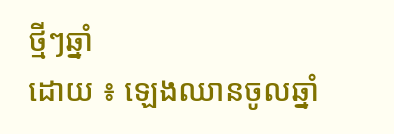ថ្មីៗឆ្នាំ
ដោយ ៖ ឡេងឈានចូលឆ្នាំ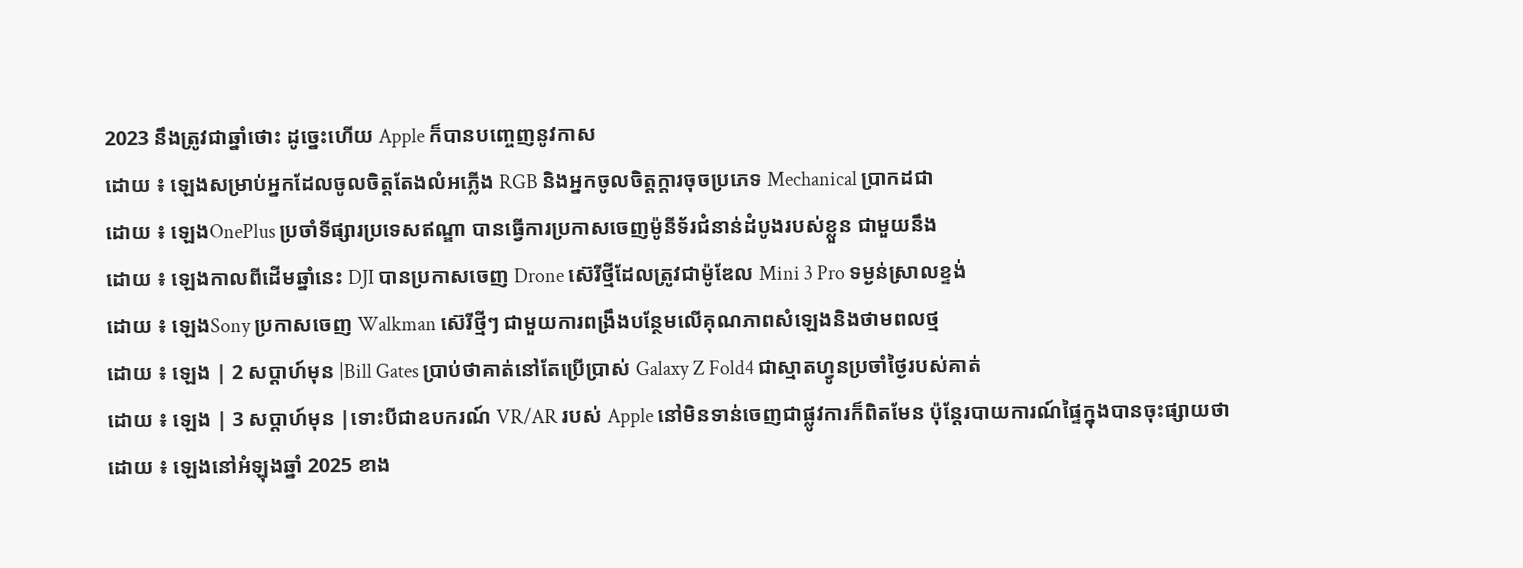2023 នឹងត្រូវជាឆ្នាំថោះ ដូច្នេះហើយ Apple ក៏បានបញ្ចេញនូវកាស
ដោយ ៖ ឡេងសម្រាប់អ្នកដែលចូលចិត្តតែងលំអភ្លើង RGB និងអ្នកចូលចិត្តក្ដារចុចប្រភេទ Mechanical ប្រាកដជា
ដោយ ៖ ឡេងOnePlus ប្រចាំទីផ្សារប្រទេសឥណ្ឌា បានធ្វើការប្រកាសចេញម៉ូនីទ័រជំនាន់ដំបូងរបស់ខ្លួន ជាមួយនឹង
ដោយ ៖ ឡេងកាលពីដើមឆ្នាំនេះ DJI បានប្រកាសចេញ Drone ស៊េរីថ្មីដែលត្រូវជាម៉ូឌែល Mini 3 Pro ទម្ងន់ស្រាលខ្ទង់
ដោយ ៖ ឡេងSony ប្រកាសចេញ Walkman ស៊េរីថ្មីៗ ជាមួយការពង្រឹងបន្ថែមលើគុណភាពសំឡេងនិងថាមពលថ្ម
ដោយ ៖ ឡេង | 2 សប្ដាហ៍មុន |Bill Gates ប្រាប់ថាគាត់នៅតែប្រើប្រាស់ Galaxy Z Fold4 ជាស្មាតហ្វូនប្រចាំថ្ងៃរបស់គាត់
ដោយ ៖ ឡេង | 3 សប្ដាហ៍មុន |ទោះបីជាឧបករណ៍ VR/AR របស់ Apple នៅមិនទាន់ចេញជាផ្លូវការក៏ពិតមែន ប៉ុន្ដែរបាយការណ៍ផ្ទៃក្នុងបានចុះផ្សាយថា
ដោយ ៖ ឡេងនៅអំឡុងឆ្នាំ 2025 ខាង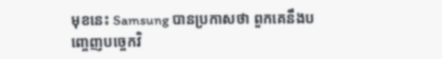មុខនេះ Samsung បានប្រកាសថា ពួកគេនឹងបញ្ចេញបច្ចេកវិ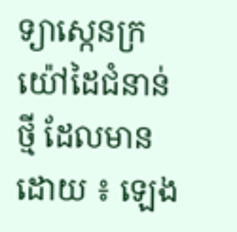ទ្យាស្កេនក្រយ៉ៅដៃជំនាន់ថ្មី ដែលមាន
ដោយ ៖ ឡេង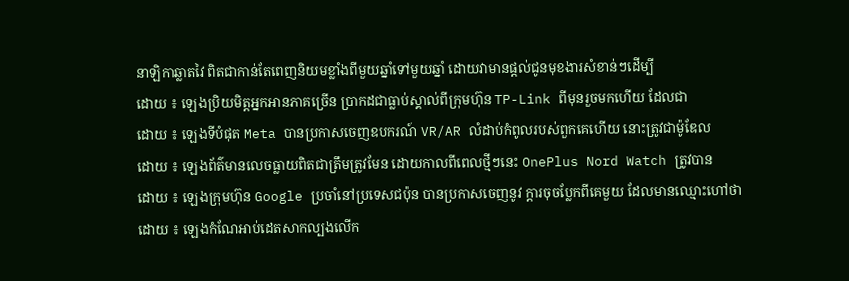នាឡិកាឆ្លាតវៃ ពិតជាកាន់តែពេញនិយមខ្លាំងពីមួយឆ្នាំទៅមួយឆ្នាំ ដោយវាមានផ្ដល់ជូនមុខងារសំខាន់ៗដើម្បី
ដោយ ៖ ឡេងប្រិយមិត្តអ្នកអានភាគច្រើន ប្រាកដជាធ្លាប់ស្គាល់ពីក្រុមហ៊ុន TP-Link ពីមុនរួចមកហើយ ដែលជា
ដោយ ៖ ឡេងទីបំផុត Meta បានប្រកាសចេញឧបករណ៍ VR/AR លំដាប់កំពូលរបស់ពួកគេហើយ នោះត្រូវជាម៉ូឌែល
ដោយ ៖ ឡេងព័ត៌មានលេចធ្លាយពិតជាត្រឹមត្រូវមែន ដោយកាលពីពេលថ្មីៗនេះ OnePlus Nord Watch ត្រូវបាន
ដោយ ៖ ឡេងក្រុមហ៊ុន Google ប្រចាំនៅប្រទេសជប៉ុន បានប្រកាសចេញនូវ ក្ដារចុចប្លែកពីគេមួយ ដែលមានឈ្មោះហៅថា
ដោយ ៖ ឡេងកំណែអាប់ដេតសាកល្បងលើក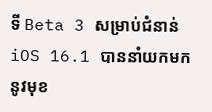ទី Beta 3 សម្រាប់ជំនាន់ iOS 16.1 បាននាំយកមកនូវមុខ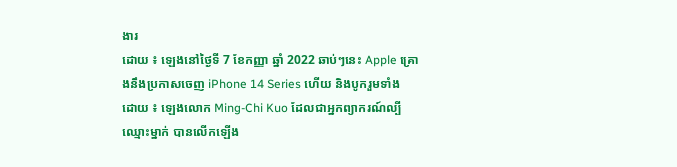ងារ
ដោយ ៖ ឡេងនៅថ្ងៃទី 7 ខែកញ្ញា ឆ្នាំ 2022 ឆាប់ៗនេះ Apple គ្រោងនឹងប្រកាសចេញ iPhone 14 Series ហើយ និងបូករួមទាំង
ដោយ ៖ ឡេងលោក Ming-Chi Kuo ដែលជាអ្នកព្យាករណ៍ល្បីឈ្មោះម្នាក់ បានលើកឡើង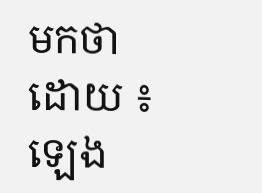មកថា
ដោយ ៖ ឡេង